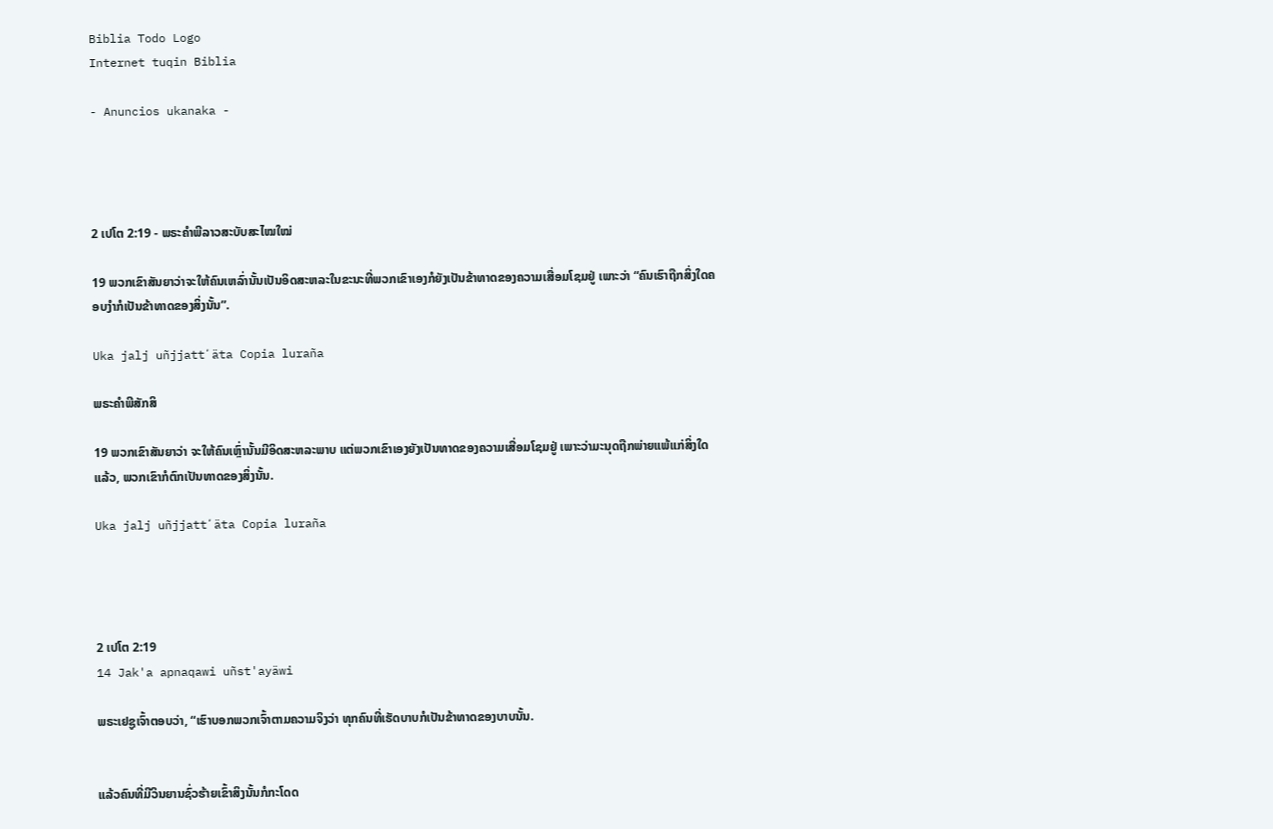Biblia Todo Logo
Internet tuqin Biblia

- Anuncios ukanaka -




2 ເປໂຕ 2:19 - ພຣະຄຳພີລາວສະບັບສະໄໝໃໝ່

19 ພວກເຂົາສັນຍາວ່າຈະໃຫ້ຄົນເຫລົ່ານັ້ນເປັນອິດສະຫລະໃນຂະນະທີ່ພວກເຂົາເອງກໍຍັງເປັນຂ້າທາດຂອງຄວາມເສື່ອມໂຊມຢູ່ ເພາະວ່າ “ຄົນເຮົາຖືກສິ່ງໃດຄອບງຳກໍເປັນຂ້າທາດຂອງສິ່ງນັ້ນ”.

Uka jalj uñjjattʼäta Copia luraña

ພຣະຄຳພີສັກສິ

19 ພວກເຂົາສັນຍາວ່າ ຈະໃຫ້ຄົນເຫຼົ່ານັ້ນມີອິດສະຫລະພາບ ແຕ່ພວກເຂົາເອງຍັງເປັນທາດຂອງຄວາມເສື່ອມໂຊມຢູ່ ເພາະວ່າມະນຸດຖືກພ່າຍແພ້ແກ່ສິ່ງໃດແລ້ວ, ພວກເຂົາກໍຕົກເປັນທາດຂອງສິ່ງນັ້ນ.

Uka jalj uñjjattʼäta Copia luraña




2 ເປໂຕ 2:19
14 Jak'a apnaqawi uñst'ayäwi

ພຣະເຢຊູເຈົ້າຕອບວ່າ, “ເຮົາບອກພວກເຈົ້າຕາມຄວາມຈິງວ່າ ທຸກຄົນທີ່ເຮັດບາບກໍເປັນຂ້າທາດຂອງບາບນັ້ນ.


ແລ້ວຄົນທີ່ມີວິນຍານຊົ່ວຮ້າຍເຂົ້າສິງນັ້ນກໍກະໂດດ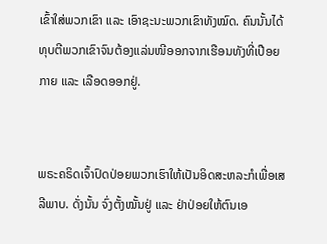ເຂົ້າໃສ່ພວກເຂົາ ແລະ ເອົາຊະນະພວກເຂົາທັງໝົດ. ຄົນນັ້ນໄດ້ທຸບຕີພວກເຂົາຈົນຕ້ອງແລ່ນໜີອອກຈາກເຮືອນທັງທີ່ເປືອຍກາຍ ແລະ ເລືອດອອກຢູ່.


ພຣະຄຣິດເຈົ້າປົດປ່ອຍພວກເຮົາໃຫ້ເປັນອິດສະຫລະກໍເພື່ອເສລີພາບ. ດັ່ງນັ້ນ ຈົ່ງຕັ້ງໝັ້ນຢູ່ ແລະ ຢ່າປ່ອຍໃຫ້ຕົນເອ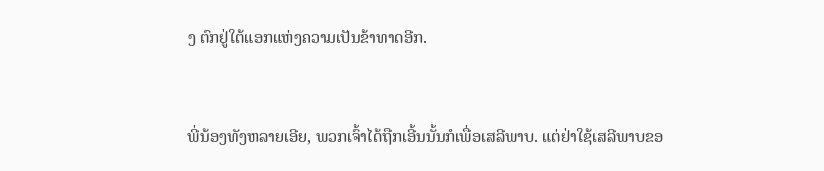ງ ຕົກຢູ່ໃຕ້ແອກແຫ່ງຄວາມເປັນຂ້າທາດອີກ.


ພີ່ນ້ອງທັງຫລາຍເອີຍ, ພວກເຈົ້າໄດ້ຖືກເອີ້ນນັ້ນກໍເພື່ອເສລີພາບ. ແຕ່ຢ່າໃຊ້ເສລີພາບຂອ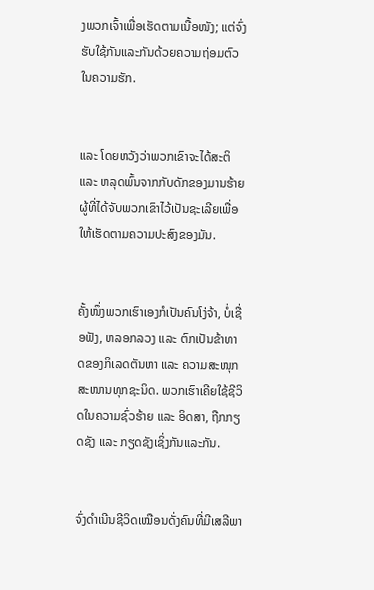ງພວກເຈົ້າເພື່ອເຮັດຕາມເນື້ອໜັງ; ແຕ່ຈົ່ງຮັບໃຊ້ກັນແລະກັນດ້ວຍຄວາມຖ່ອມຕົວໃນຄວາມຮັກ.


ແລະ ໂດຍຫວັງວ່າພວກເຂົາຈະໄດ້ສະຕິ ແລະ ຫລຸດພົ້ນຈາກກັບດັກຂອງມານຮ້າຍ ຜູ້ທີ່ໄດ້ຈັບພວກເຂົາໄວ້ເປັນຊະເລີຍເພື່ອໃຫ້ເຮັດຕາມຄວາມປະສົງຂອງມັນ.


ຄັ້ງໜຶ່ງພວກເຮົາເອງກໍເປັນຄົນໂງ່ຈ້າ, ບໍ່ເຊື່ອຟັງ, ຫລອກລວງ ແລະ ຕົກເປັນຂ້າທາດຂອງກິເລດຕັນຫາ ແລະ ຄວາມສະໜຸກສະໜານທຸກຊະນິດ. ພວກເຮົາເຄີຍໃຊ້ຊີວິດໃນຄວາມຊົ່ວຮ້າຍ ແລະ ອິດສາ, ຖືກກຽດຊັງ ແລະ ກຽດຊັງເຊິ່ງກັນແລະກັນ.


ຈົ່ງດຳເນີນຊີວິດເໝືອນດັ່ງຄົນທີ່ມີເສລີພາ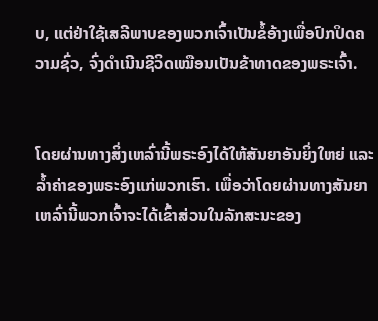ບ, ແຕ່ຢ່າໃຊ້ເສລີພາບຂອງພວກເຈົ້າເປັນຂໍ້ອ້າງເພື່ອປົກປິດຄວາມຊົ່ວ, ຈົ່ງດຳເນີນຊີວິດເໝືອນເປັນຂ້າທາດຂອງພຣະເຈົ້າ.


ໂດຍຜ່ານທາງສິ່ງເຫລົ່ານີ້ພຣະອົງໄດ້ໃຫ້ສັນຍາອັນຍິ່ງໃຫຍ່ ແລະ ລ້ຳຄ່າຂອງພຣະອົງແກ່ພວກເຮົາ. ເພື່ອວ່າໂດຍຜ່ານທາງສັນຍາເຫລົ່ານີ້ພວກເຈົ້າຈະໄດ້ເຂົ້າສ່ວນໃນລັກສະນະຂອງ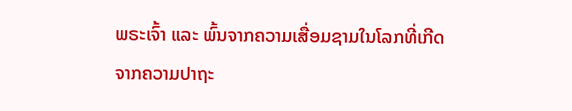ພຣະເຈົ້າ ແລະ ພົ້ນຈາກຄວາມເສື່ອມຊາມໃນໂລກທີ່ເກີດຈາກຄວາມປາຖະ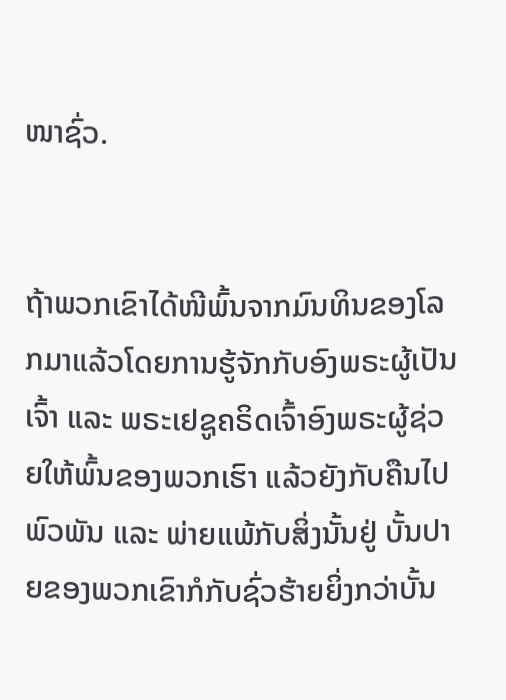ໜາຊົ່ວ.


ຖ້າພວກເຂົາໄດ້ໜີພົ້ນຈາກມົນທິນຂອງໂລກມາແລ້ວໂດຍການຮູ້ຈັກກັບອົງພຣະຜູ້ເປັນເຈົ້າ ແລະ ພຣະເຢຊູຄຣິດເຈົ້າອົງພຣະຜູ້ຊ່ວຍໃຫ້ພົ້ນຂອງພວກເຮົາ ແລ້ວຍັງກັບຄືນໄປພົວພັນ ແລະ ພ່າຍແພ້ກັບສິ່ງນັ້ນຢູ່ ບັ້ນປາຍຂອງພວກເຂົາກໍກັບຊົ່ວຮ້າຍຍິ່ງກວ່າບັ້ນ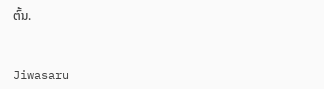ຕົ້ນ.


Jiwasaru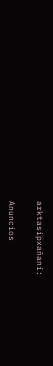arktasipxañani:

Anuncios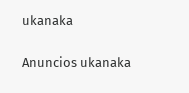ukanaka


Anuncios ukanaka